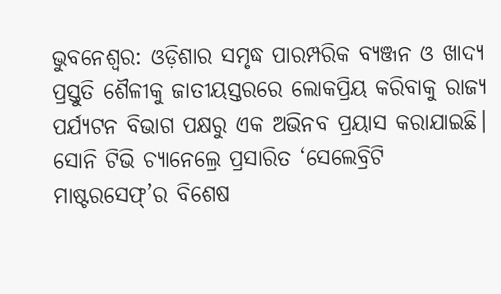ଭୁବନେଶ୍ୱର: ଓଡ଼ିଶାର ସମୃଦ୍ଧ ପାରମ୍ପରିକ ବ୍ୟଞ୍ଜନ ଓ ଖାଦ୍ୟ ପ୍ରସ୍ତୁତି ଶୈଳୀକୁ ଜାତୀୟସ୍ତରରେ ଲୋକପ୍ରିୟ କରିବାକୁ ରାଜ୍ୟ ପର୍ଯ୍ୟଟନ ବିଭାଗ ପକ୍ଷରୁ ଏକ ଅଭିନବ ପ୍ରୟାସ କରାଯାଇଛି। ସୋନି ଟିଭି ଚ୍ୟାନେଲ୍ରେ ପ୍ରସାରିତ ‘ସେଲେବ୍ରିଟି ମାଷ୍ଟରସେଫ୍’ର ବିଶେଷ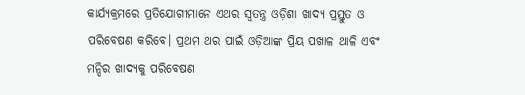କାର୍ଯ୍ୟକ୍ରମରେ ପ୍ରତିଯୋଗୀମାନେ ଏଥର ସ୍ୱତନ୍ତ୍ର ଓଡ଼ିଶା ଖାଦ୍ୟ ପ୍ରସ୍ତୁତ ଓ ପରିବେଷଣ କରିବେ। ପ୍ରଥମ ଥର ପାଇଁ ଓଡ଼ିଆଙ୍କ ପ୍ରିୟ ପଖାଳ ଥାଳି ଏବଂ ମନ୍ଦିର ଖାଦ୍ୟକୁ ପରିବେଷଣ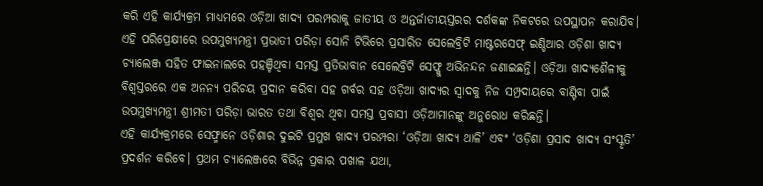କରି ଏହି କାର୍ଯ୍ୟକ୍ରମ ମାଧ୍ୟମରେ ଓଡ଼ିଆ ଖାଦ୍ୟ ପରମ୍ପରାକୁ ଜାତୀୟ ଓ ଅନ୍ତର୍ଜାତୀୟସ୍ତରର ଦର୍ଶକଙ୍କ ନିକଟରେ ଉପସ୍ଥାପନ କରାଯିବ।
ଏହି ପରିପ୍ରେକ୍ଷୀରେ ଉପମୁଖ୍ୟମନ୍ତ୍ରୀ ପ୍ରଭାତୀ ପରିଡ଼ା ସୋନି ଟିଭିରେ ପ୍ରସାରିତ ସେଲେବ୍ରିଟି ମାଷ୍ଟରସେଫ୍ ଇଣ୍ଡିଆର ଓଡ଼ିଶା ଖାଦ୍ୟ ଚ୍ୟାଲେଞ୍ଜ ସହିତ ଫାଇନାଲରେ ପହଞ୍ଚିଥିବା ସମସ୍ତ ପ୍ରତିଭାବାନ ସେଲେବ୍ରିଟି ସେଫ୍କୁ ଅଭିନନ୍ଦନ ଜଣାଇଛନ୍ତି। ଓଡ଼ିଆ ଖାଦ୍ୟଶୈଳୀକୁ ବିଶ୍ୱସ୍ତରରେ ଏକ ଅନନ୍ୟ ପରିଚୟ ପ୍ରଦାନ କରିବା ସହ ଗର୍ବର ସହ ଓଡ଼ିଆ ଖାଦ୍ୟର ସ୍ୱାଦକୁ ନିଜ ସମ୍ପ୍ରଦାୟରେ ବାଣ୍ଟିବା ପାଇଁ ଉପମୁଖ୍ୟମନ୍ତ୍ରୀ ଶ୍ରୀମତୀ ପରିଡ଼ା ଭାରତ ତଥା ବିଶ୍ୱର ଥିବା ସମସ୍ତ ପ୍ରବାସୀ ଓଡ଼ିଆମାନଙ୍କୁ ଅନୁରୋଧ କରିଛନ୍ତି।
ଏହି କାର୍ଯ୍ୟକ୍ରମରେ ସେଫ୍ମାନେ ଓଡ଼ିଶାର ଦୁଇଟି ପ୍ରମୁଖ ଖାଦ୍ୟ ପରମ୍ପରା ‘ଓଡ଼ିଆ ଖାଦ୍ୟ ଥାଳି’ ଏବଂ ‘ଓଡ଼ିଶା ପ୍ରସାଦ ଖାଦ୍ୟ ସଂସ୍କୃତି’ ପ୍ରଦର୍ଶନ କରିବେ। ପ୍ରଥମ ଚ୍ୟାଲେଞ୍ଜରେ ବିଭିନ୍ନ ପ୍ରକାର ପଖାଳ ଯଥା,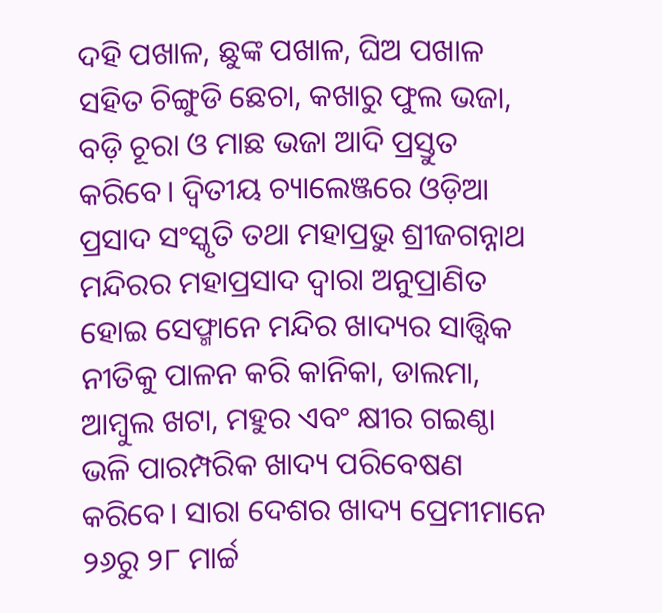ଦହି ପଖାଳ, ଛୁଙ୍କ ପଖାଳ, ଘିଅ ପଖାଳ ସହିତ ଚିଙ୍ଗୁଡି ଛେଚା, କଖାରୁ ଫୁଲ ଭଜା, ବଡ଼ି ଚୂରା ଓ ମାଛ ଭଜା ଆଦି ପ୍ରସ୍ତୁତ କରିବେ। ଦ୍ବିତୀୟ ଚ୍ୟାଲେଞ୍ଜରେ ଓଡ଼ିଆ ପ୍ରସାଦ ସଂସ୍କୃତି ତଥା ମହାପ୍ରଭୁ ଶ୍ରୀଜଗନ୍ନାଥ ମନ୍ଦିରର ମହାପ୍ରସାଦ ଦ୍ୱାରା ଅନୁପ୍ରାଣିତ ହୋଇ ସେଫ୍ମାନେ ମନ୍ଦିର ଖାଦ୍ୟର ସାତ୍ତ୍ୱିକ ନୀତିକୁ ପାଳନ କରି କାନିକା, ଡାଲମା, ଆମ୍ବୁଲ ଖଟା, ମହୁର ଏବଂ କ୍ଷୀର ଗଇଣ୍ଠା ଭଳି ପାରମ୍ପରିକ ଖାଦ୍ୟ ପରିବେଷଣ କରିବେ। ସାରା ଦେଶର ଖାଦ୍ୟ ପ୍ରେମୀମାନେ ୨୬ରୁ ୨୮ ମାର୍ଚ୍ଚ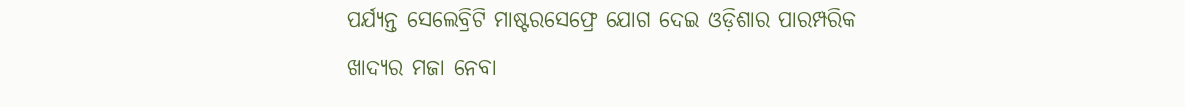ପର୍ଯ୍ୟନ୍ତ ସେଲେବ୍ରିଟି ମାଷ୍ଟରସେଫ୍ରେ ଯୋଗ ଦେଇ ଓଡ଼ିଶାର ପାରମ୍ପରିକ ଖାଦ୍ୟର ମଜା ନେବା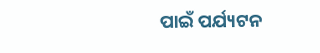ପାଇଁ ପର୍ଯ୍ୟଟନ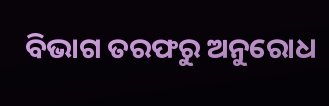ବିଭାଗ ତରଫରୁ ଅନୁରୋଧ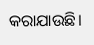କରାଯାଉଛି।